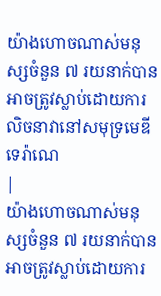យ៉ាងហោចណាស់មនុស្សចំនួន ៧ រយនាក់បានអាចត្រូវស្លាប់ដោយការលិចនាវានៅសមុទ្រមេឌីទេរ៉ាណេ
|
យ៉ាងហោចណាស់មនុស្សចំនួន ៧ រយនាក់បានអាចត្រូវស្លាប់ដោយការ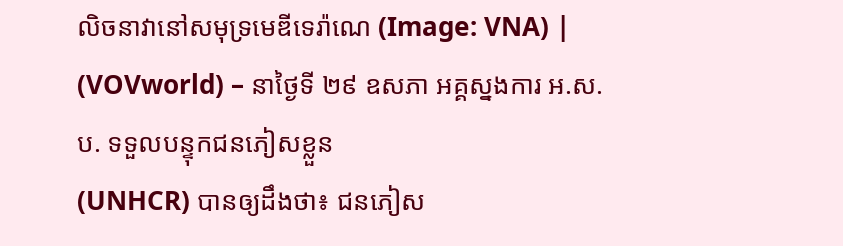លិចនាវានៅសមុទ្រមេឌីទេរ៉ាណេ (Image: VNA) |
(VOVworld) – នាថ្ងៃទី ២៩ ឧសភា អគ្គស្នងការ អ.ស.ប. ទទួលបន្ទុកជនភៀសខ្លួន
(UNHCR) បានឲ្យដឹងថា៖ ជនភៀស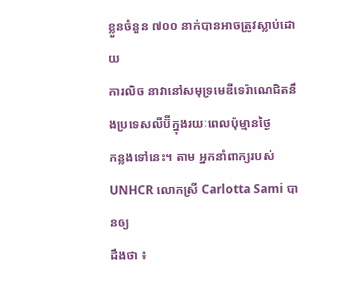ខ្លួនចំនួន ៧០០ នាក់បានអាចត្រូវស្លាប់ដោយ
ការលិច នាវានៅសមុទ្រមេឌីទេរ៉ាណេជិតនឹងប្រទេសលីប៊ីក្នុងរយៈពេលប៉ុម្មានថ្ងៃ
កន្លងទៅនេះ។ តាម អ្នកនាំពាក្យរបស់ UNHCR លោកស្រី Carlotta Sami បានឲ្យ
ដឹងថា ៖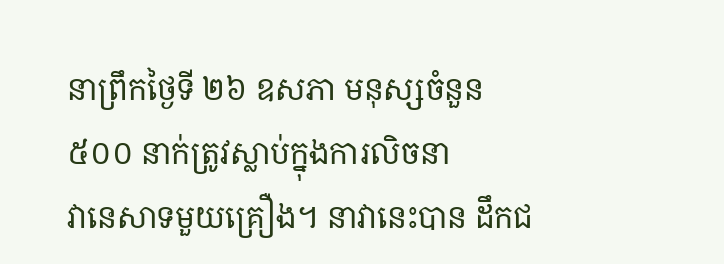នាព្រឹកថ្ងៃទី ២៦ ឧសភា មនុស្សចំនួន ៥០០ នាក់ត្រូវស្លាប់ក្នុងការលិចនា
វានេសាទមួយគ្រឿង។ នាវានេះបាន ដឹកជ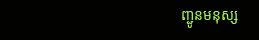ញ្ជូនមនុស្ស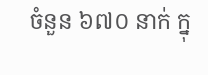ចំនួន ៦៧០ នាក់ ក្នុ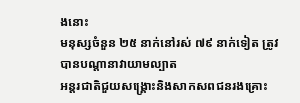ងនោះ
មនុស្សចំនួន ២៥ នាក់នៅរស់ ៧៩ នាក់ទៀត ត្រូវបានបណ្ដានាវាយាមល្បាត
អន្តរជាតិជួយសង្គ្រោះនិងសាកសពជនរងគ្រោះ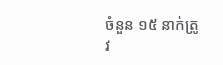ចំនួន ១៥ នាក់ត្រូវ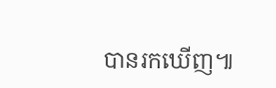បានរកឃើញ៕